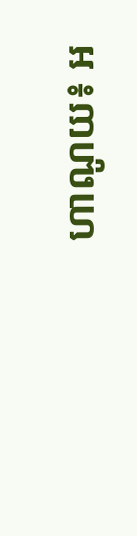ហាណូយ៖ អ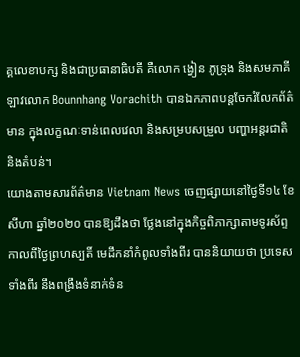គ្គលេខាបក្ស និងជាប្រធានាធិបតី គឺលោក ង្វៀន ភូទ្រុង និងសមភាគីឡាវលោក Bounnhang Vorachith បានឯកភាពបន្តចែករំលែកព័ត៌មាន ក្នុងលក្ខណៈទាន់ពេលវេលា និងសម្របសម្រួល បញ្ហាអន្តរជាតិនិងតំបន់។
យោងតាមសារព័ត៌មាន Vietnam News ចេញផ្សាយនៅថ្ងៃទី១៤ ខែសីហា ឆ្នាំ២០២០ បានឱ្យដឹងថា ថ្លែងនៅក្នុងកិច្ចពិភាក្សាតាមទូរស័ព្ទ កាលពីថ្ងៃព្រហស្បតិ៍ មេដឹកនាំកំពូលទាំងពីរ បាននិយាយថា ប្រទេសទាំងពីរ នឹងពង្រឹងទំនាក់ទំន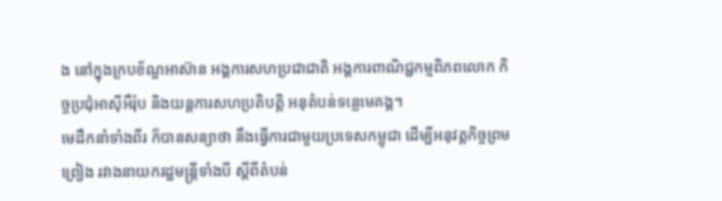ង នៅក្នុងក្របខ័ណ្ឌអាស៊ាន អង្គការសហប្រជាជាតិ អង្គការពាណិជ្ជកម្មពិភពលោក កិច្ចប្រជុំអាស៊ីអឺរ៉ុប និងយន្តការសហប្រតិបត្ដិ អនុតំបន់ទន្លេមេគង្គ។
មេដឹកនាំទាំងពីរ ក៏បានសន្យាថា នឹងធ្វើការជាមួយប្រទេសកម្ពុជា ដើម្បីអនុវត្តកិច្ចព្រមព្រៀង រវាងនាយករដ្ឋមន្រ្តីទាំងបី ស្តីពីតំបន់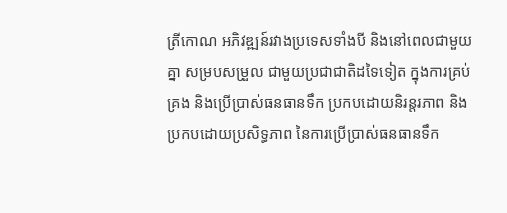ត្រីកោណ អភិវឌ្ឍន៍រវាងប្រទេសទាំងបី និងនៅពេលជាមួយគ្នា សម្របសម្រួល ជាមួយប្រជាជាតិដទៃទៀត ក្នុងការគ្រប់គ្រង និងប្រើប្រាស់ធនធានទឹក ប្រកបដោយនិរន្តរភាព និងប្រកបដោយប្រសិទ្ធភាព នៃការប្រើប្រាស់ធនធានទឹក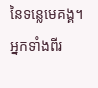នៃទន្លេមេគង្គ។
អ្នកទាំងពីរ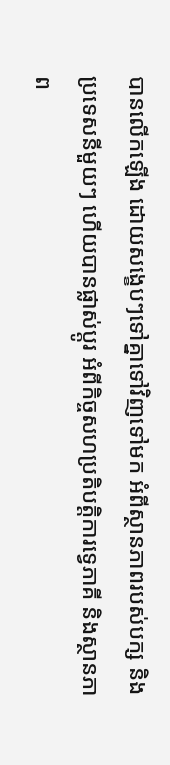បានលើកឡើង ដោយសង្ខេបៗទៅគ្នាទៅវិញទៅមក អំពីស្ថានភាពរបស់បក្ស និងប្រទេសនីមួយៗ ហើយបានផ្លាស់ប្តូរ អំពីកិច្ចសហប្រតិបត្តិការទ្វេភាគី និងស្ថានភាព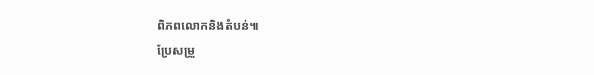ពិភពលោកនិងតំបន់៕
ប្រែសម្រួ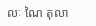លៈ ណៃ តុលា